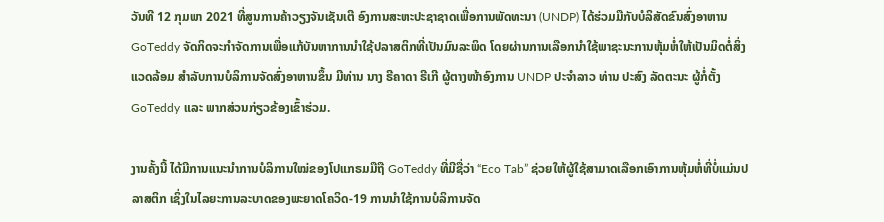ວັນທີ 12 ກຸມພາ 2021 ທີ່ສູນການຄ້າວຽງຈັນເຊັນເຕີ ອົງການສະຫະປະຊາຊາດເພື່ອການພັດທະນາ (UNDP) ໄດ້ຮ່ວມມືກັບບໍລິສັດຂົນສົ່ງອາຫານ GoTeddy ຈັດກິດຈະກຳຈັດການເພື່ອແກ້ບັນຫາການນຳໃຊ້ປລາສຕິກທີ່ເປັນມົນລະພິດ ໂດຍຜ່ານການເລືອກນຳໃຊ້ພາຊະນະການຫຸ້ມຫໍ່ໃຫ້ເປັນມິດຕໍ່ສິ່ງແວດລ້ອມ ສຳລັບການບໍລິການຈັດສົ່ງອາຫານຂຶ້ນ ມີທ່ານ ນາງ ຣີຄາດາ ຣີເກີ ຜູ້ຕາງໜ້າອົງການ UNDP ປະຈຳລາວ ທ່ານ ປະສົງ ລັດຕະນະ ຜູ້ກໍ່ຕັ້ງ GoTeddy ແລະ ພາກສ່ວນກ່ຽວຂ້ອງເຂົ້າຮ່ວມ.

ງານຄັ້ງນີ້ ໄດ້ມີການແນະນຳການບໍລິການໃໝ່ຂອງໂປແກຣມມືຖື GoTeddy ທີ່ມີຊື່ວ່າ “Eco Tab” ຊ່ວຍໃຫ້ຜູ້ໃຊ້ສາມາດເລືອກເອົາການຫຸ້ມຫໍ່ທີ່ບໍ່ແມ່ນປລາສຕິກ ເຊິ່ງໃນໄລຍະການລະບາດຂອງພະຍາດໂຄວິດ-19 ການນຳໃຊ້ການບໍລິການຈັດ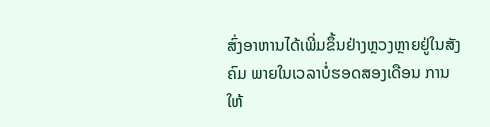ສົ່ງອາຫານໄດ້ເພີ່ມຂຶ້ນຢ່າງຫຼວງຫຼາຍຢູ່ໃນສັງຄົມ ພາຍໃນເວລາບໍ່ຮອດສອງເດືອນ ການໃຫ້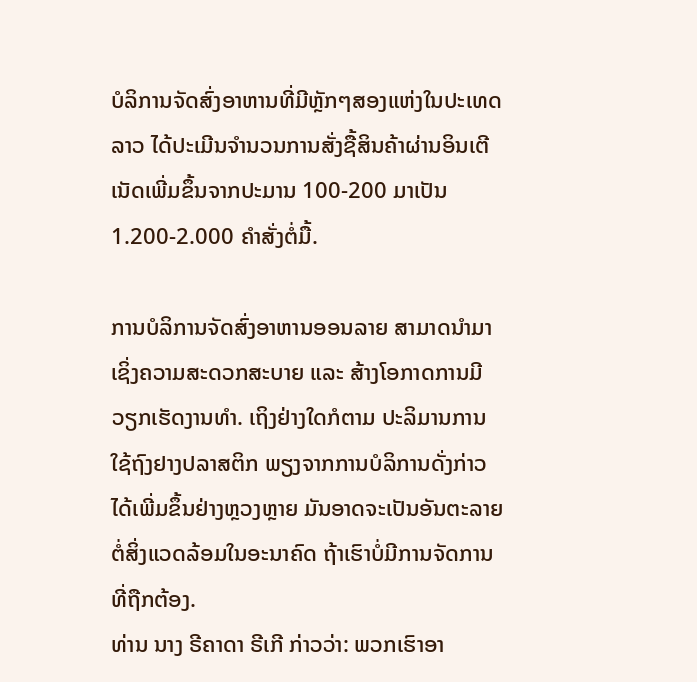ບໍລິການຈັດສົ່ງອາຫານທີ່ມີຫຼັກໆສອງແຫ່ງໃນປະເທດລາວ ໄດ້ປະເມີນຈຳນວນການສັ່ງຊື້ສິນຄ້າຜ່ານອິນເຕີເນັດເພີ່ມຂຶ້ນຈາກປະມານ 100-200 ມາເປັນ 1.200-2.000 ຄໍາສັ່ງຕໍ່ມື້.

ການບໍລິການຈັດສົ່ງອາຫານອອນລາຍ ສາມາດນໍາມາເຊິ່ງຄວາມສະດວກສະບາຍ ແລະ ສ້າງໂອກາດການມີວຽກເຮັດງານທຳ. ເຖິງຢ່າງໃດກໍຕາມ ປະລິມານການໃຊ້ຖົງຢາງປລາສຕິກ ພຽງຈາກການບໍລິການດັ່ງກ່າວ ໄດ້ເພີ່ມຂຶ້ນຢ່າງຫຼວງຫຼາຍ ມັນອາດຈະເປັນອັນຕະລາຍຕໍ່ສິ່ງແວດລ້ອມໃນອະນາຄົດ ຖ້າເຮົາບໍ່ມີການຈັດການທີ່ຖືກຕ້ອງ.
ທ່ານ ນາງ ຣີຄາດາ ຣີເກີ ກ່າວວ່າ: ພວກເຮົາອາ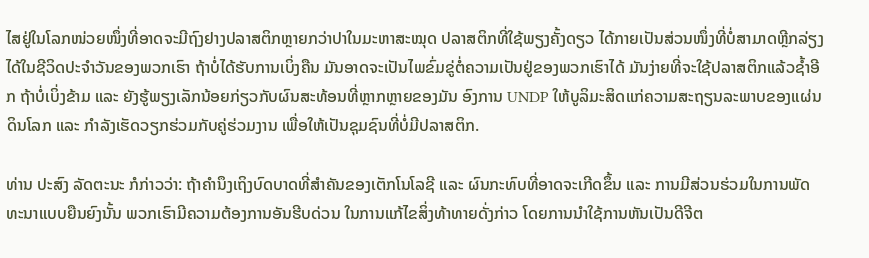ໄສຢູ່ໃນໂລກໜ່ວຍໜຶ່ງທີ່ອາດຈະມີຖົງຢາງປລາສຕິກຫຼາຍກວ່າປາໃນມະຫາສະໝຸດ ປລາສຕິກທີ່ໃຊ້ພຽງຄັ້ງດຽວ ໄດ້ກາຍເປັນສ່ວນໜຶ່ງທີ່ບໍ່ສາມາດຫຼີກລ່ຽງໄດ້ໃນຊີວິດປະຈຳວັນຂອງພວກເຮົາ ຖ້າບໍ່ໄດ້ຮັບການເບິ່ງຄືນ ມັນອາດຈະເປັນໄພຂົ່ມຂູ່ຕໍ່ຄວາມເປັນຢູ່ຂອງພວກເຮົາໄດ້ ມັນງ່າຍທີ່ຈະໃຊ້ປລາສຕິກແລ້ວຊໍ້າອີກ ຖ້າບໍ່ເບິ່ງຂ້າມ ແລະ ຍັງຮູ້ພຽງເລັກນ້ອຍກ່ຽວກັບຜົນສະທ້ອນທີ່ຫຼາກຫຼາຍຂອງມັນ ອົງການ UNDP ໃຫ້ບູລິມະສິດແກ່ຄວາມສະຖຽນລະພາບຂອງແຜ່ນດິນໂລກ ແລະ ກຳລັງເຮັດວຽກຮ່ວມກັບຄູ່ຮ່ວມງານ ເພື່ອໃຫ້ເປັນຊຸມຊົນທີ່ບໍ່ມີປລາສຕິກ.

ທ່ານ ປະສົງ ລັດຕະນະ ກໍກ່າວວ່າ: ຖ້າຄຳນຶງເຖິງບົດບາດທີ່ສຳຄັນຂອງເຕັກໂນໂລຊີ ແລະ ຜົນກະທົບທີ່ອາດຈະເກີດຂຶ້ນ ແລະ ການມີສ່ວນຮ່ວມໃນການພັດທະນາແບບຍືນຍົງນັ້ນ ພວກເຮົາມີຄວາມຕ້ອງການອັນຮີບດ່ວນ ໃນການແກ້ໄຂສິ່ງທ້າທາຍດັ່ງກ່າວ ໂດຍການນຳໃຊ້ການຫັນເປັນດີຈີຕ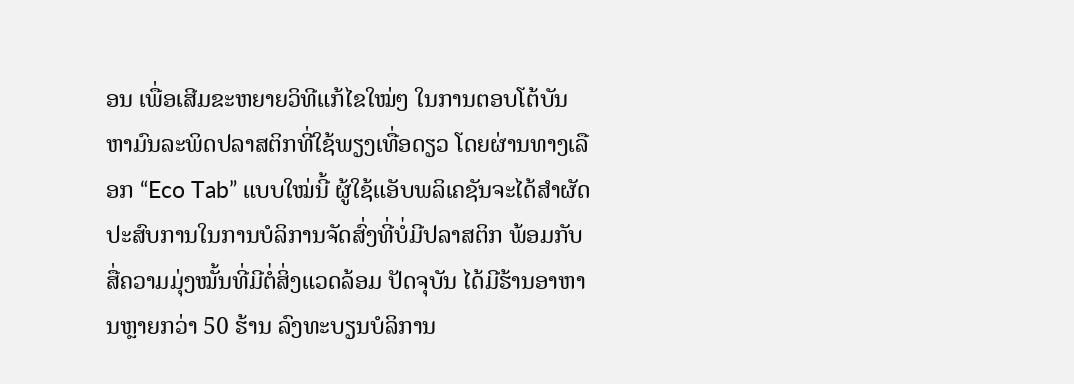ອນ ເພື່ອເສີມຂະຫຍາຍວິທີແກ້ໄຂໃໝ່ໆ ໃນການຕອບໂຕ້ບັນຫາມົນລະພິດປລາສຕິກທີ່ໃຊ້ພຽງເທື່ອດຽວ ໂດຍຜ່ານທາງເລືອກ “Eco Tab” ແບບໃໝ່ນີ້ ຜູ້ໃຊ້ແອັບພລິເຄຊັນຈະໄດ້ສຳຜັດປະສົບການໃນການບໍລິການຈັດສົ່ງທີ່ບໍ່ມີປລາສຕິກ ພ້ອມກັບສື່ຄວາມມຸ່ງໝັ້ນທີ່ມີຕໍ່ສິ່ງແວດລ້ອມ ປັດຈຸບັນ ໄດ້ມີຮ້ານອາຫານຫຼາຍກວ່າ 50 ຮ້ານ ລົງທະບຽນບໍລິການ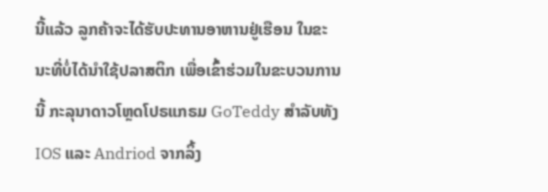ນີ້ແລ້ວ ລູກຄ້າຈະໄດ້ຮັບປະທານອາຫານຢູ່ເຮືອນ ໃນຂະນະທີ່ບໍ່ໄດ້ນຳໃຊ້ປລາສຕິກ ເພື່ອເຂົ້າຮ່ວມໃນຂະບວນການນີ້ ກະລຸນາດາວໂຫຼດໂປຣແກຣມ GoTeddy ສຳລັບທັງ IOS ແລະ Andriod ຈາກລິ້ງ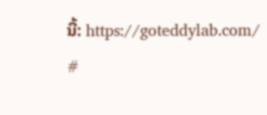ນີ້: https://goteddylab.com/
#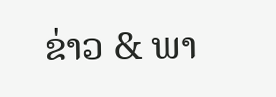ຂ່າວ & ພາ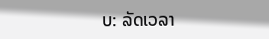ບ: ລັດເວລາ